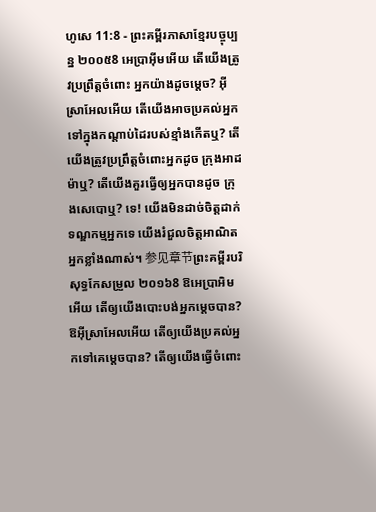ហូសេ 11:8 - ព្រះគម្ពីរភាសាខ្មែរបច្ចុប្បន្ន ២០០៥8 អេប្រាអ៊ីមអើយ តើយើងត្រូវប្រព្រឹត្តចំពោះ អ្នកយ៉ាងដូចម្ដេច? អ៊ីស្រាអែលអើយ តើយើងអាចប្រគល់អ្នក ទៅក្នុងកណ្ដាប់ដៃរបស់ខ្មាំងកើតឬ? តើយើងត្រូវប្រព្រឹត្តចំពោះអ្នកដូច ក្រុងអាដម៉ាឬ? តើយើងគួរធ្វើឲ្យអ្នកបានដូច ក្រុងសេបោឬ? ទេ! យើងមិនដាច់ចិត្តដាក់ទណ្ឌកម្មអ្នកទេ យើងរំជួលចិត្តអាណិតអ្នកខ្លាំងណាស់។ 参见章节ព្រះគម្ពីរបរិសុទ្ធកែសម្រួល ២០១៦8 ឱអេប្រាអិមអើយ តើឲ្យយើងបោះបង់អ្នកម្ដេចបាន? ឱអ៊ីស្រាអែលអើយ តើឲ្យយើងប្រគល់អ្នកទៅគេម្ដេចបាន? តើឲ្យយើងធ្វើចំពោះ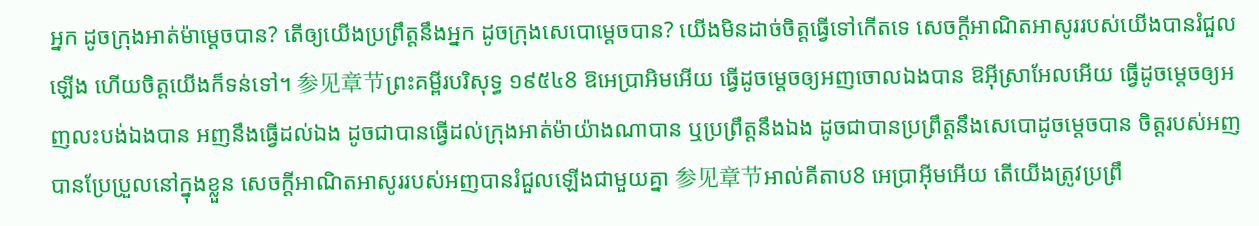អ្នក ដូចក្រុងអាត់ម៉ាម្ដេចបាន? តើឲ្យយើងប្រព្រឹត្តនឹងអ្នក ដូចក្រុងសេបោម្តេចបាន? យើងមិនដាច់ចិត្តធ្វើទៅកើតទេ សេចក្ដីអាណិតអាសូររបស់យើងបានរំជួលឡើង ហើយចិត្តយើងក៏ទន់ទៅ។ 参见章节ព្រះគម្ពីរបរិសុទ្ធ ១៩៥៤8 ឱអេប្រាអិមអើយ ធ្វើដូចម្តេចឲ្យអញចោលឯងបាន ឱអ៊ីស្រាអែលអើយ ធ្វើដូចម្តេចឲ្យអញលះបង់ឯងបាន អញនឹងធ្វើដល់ឯង ដូចជាបានធ្វើដល់ក្រុងអាត់ម៉ាយ៉ាងណាបាន ឬប្រព្រឹត្តនឹងឯង ដូចជាបានប្រព្រឹត្តនឹងសេបោដូចម្តេចបាន ចិត្តរបស់អញបានប្រែប្រួលនៅក្នុងខ្លួន សេចក្ដីអាណិតអាសូររបស់អញបានរំជួលឡើងជាមួយគ្នា 参见章节អាល់គីតាប8 អេប្រាអ៊ីមអើយ តើយើងត្រូវប្រព្រឹ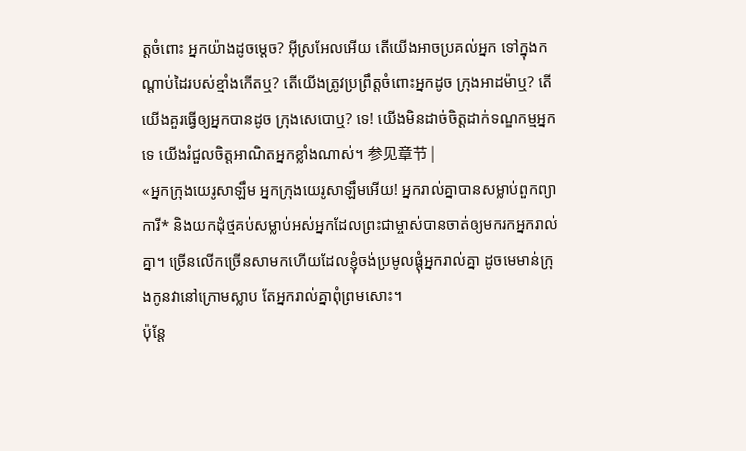ត្តចំពោះ អ្នកយ៉ាងដូចម្ដេច? អ៊ីស្រអែលអើយ តើយើងអាចប្រគល់អ្នក ទៅក្នុងកណ្ដាប់ដៃរបស់ខ្មាំងកើតឬ? តើយើងត្រូវប្រព្រឹត្តចំពោះអ្នកដូច ក្រុងអាដម៉ាឬ? តើយើងគួរធ្វើឲ្យអ្នកបានដូច ក្រុងសេបោឬ? ទេ! យើងមិនដាច់ចិត្តដាក់ទណ្ឌកម្មអ្នកទេ យើងរំជួលចិត្តអាណិតអ្នកខ្លាំងណាស់។ 参见章节 |
«អ្នកក្រុងយេរូសាឡឹម អ្នកក្រុងយេរូសាឡឹមអើយ! អ្នករាល់គ្នាបានសម្លាប់ពួកព្យាការី* និងយកដុំថ្មគប់សម្លាប់អស់អ្នកដែលព្រះជាម្ចាស់បានចាត់ឲ្យមករកអ្នករាល់គ្នា។ ច្រើនលើកច្រើនសាមកហើយដែលខ្ញុំចង់ប្រមូលផ្ដុំអ្នករាល់គ្នា ដូចមេមាន់ក្រុងកូនវានៅក្រោមស្លាប តែអ្នករាល់គ្នាពុំព្រមសោះ។
ប៉ុន្តែ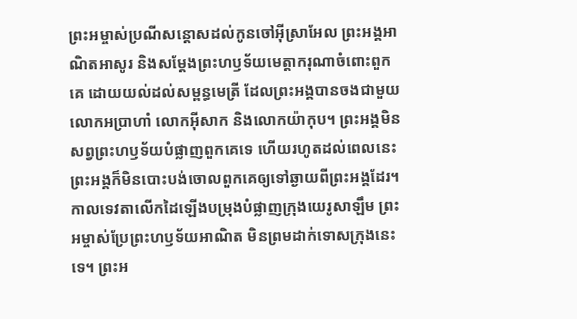ព្រះអម្ចាស់ប្រណីសន្ដោសដល់កូនចៅអ៊ីស្រាអែល ព្រះអង្គអាណិតអាសូរ និងសម្តែងព្រះហឫទ័យមេត្តាករុណាចំពោះពួកគេ ដោយយល់ដល់សម្ពន្ធមេត្រី ដែលព្រះអង្គបានចងជាមួយលោកអប្រាហាំ លោកអ៊ីសាក និងលោកយ៉ាកុប។ ព្រះអង្គមិនសព្វព្រះហឫទ័យបំផ្លាញពួកគេទេ ហើយរហូតដល់ពេលនេះ ព្រះអង្គក៏មិនបោះបង់ចោលពួកគេឲ្យទៅឆ្ងាយពីព្រះអង្គដែរ។
កាលទេវតាលើកដៃឡើងបម្រុងបំផ្លាញក្រុងយេរូសាឡឹម ព្រះអម្ចាស់ប្រែព្រះហឫទ័យអាណិត មិនព្រមដាក់ទោសក្រុងនេះទេ។ ព្រះអ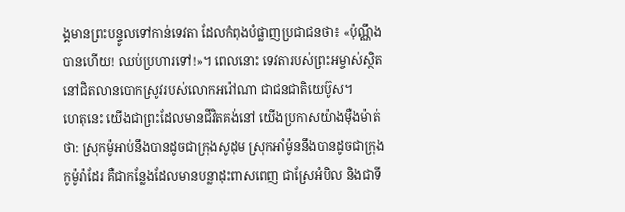ង្គមានព្រះបន្ទូលទៅកាន់ទេវតា ដែលកំពុងបំផ្លាញប្រជាជនថា៖ «ប៉ុណ្ណឹងបានហើយ! ឈប់ប្រហារទៅ!»។ ពេលនោះ ទេវតារបស់ព្រះអម្ចាស់ស្ថិតនៅជិតលានបោកស្រូវរបស់លោកអរ៉ៅណា ជាជនជាតិយេប៊ូស។
ហេតុនេះ យើងជាព្រះដែលមានជីវិតគង់នៅ យើងប្រកាសយ៉ាងម៉ឺងម៉ាត់ថា: ស្រុកម៉ូអាប់នឹងបានដូចជាក្រុងសូដុម ស្រុកអាំម៉ូននឹងបានដូចជាក្រុងកូម៉ូរ៉ាដែរ គឺជាកន្លែងដែលមានបន្លាដុះពាសពេញ ជាស្រែអំបិល និងជាទី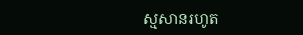ស្មសានរហូត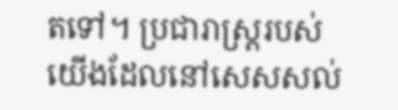តទៅ។ ប្រជារាស្ត្ររបស់យើងដែលនៅសេសសល់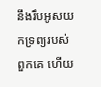នឹងរឹបអូសយកទ្រព្យរបស់ពួកគេ ហើយ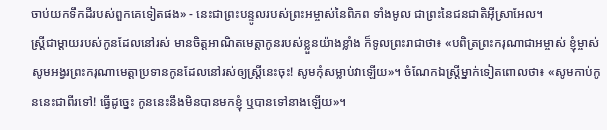ចាប់យកទឹកដីរបស់ពួកគេទៀតផង» - នេះជាព្រះបន្ទូលរបស់ព្រះអម្ចាស់នៃពិភព ទាំងមូល ជាព្រះនៃជនជាតិអ៊ីស្រាអែល។
ស្ត្រីជាម្ដាយរបស់កូនដែលនៅរស់ មានចិត្តអាណិតមេត្តាកូនរបស់ខ្លួនយ៉ាងខ្លាំង ក៏ទូលព្រះរាជាថា៖ «បពិត្រព្រះករុណាជាអម្ចាស់ ខ្ញុំម្ចាស់សូមអង្វរព្រះករុណាមេត្តាប្រទានកូនដែលនៅរស់ឲ្យស្ត្រីនេះចុះ! សូមកុំសម្លាប់វាឡើយ»។ ចំណែកឯស្ត្រីម្នាក់ទៀតពោលថា៖ «សូមកាប់កូននេះជាពីរទៅ! ធ្វើដូច្នេះ កូននេះនឹងមិនបានមកខ្ញុំ ឬបានទៅនាងឡើយ»។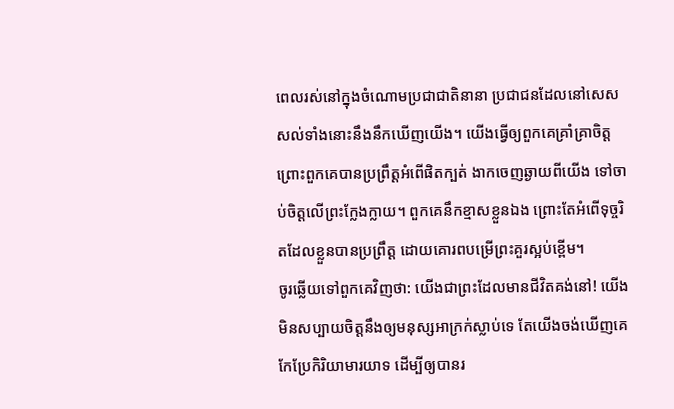ពេលរស់នៅក្នុងចំណោមប្រជាជាតិនានា ប្រជាជនដែលនៅសេសសល់ទាំងនោះនឹងនឹកឃើញយើង។ យើងធ្វើឲ្យពួកគេគ្រាំគ្រាចិត្ត ព្រោះពួកគេបានប្រព្រឹត្តអំពើផិតក្បត់ ងាកចេញឆ្ងាយពីយើង ទៅចាប់ចិត្តលើព្រះក្លែងក្លាយ។ ពួកគេនឹកខ្មាសខ្លួនឯង ព្រោះតែអំពើទុច្ចរិតដែលខ្លួនបានប្រព្រឹត្ត ដោយគោរពបម្រើព្រះគួរស្អប់ខ្ពើម។
ចូរឆ្លើយទៅពួកគេវិញថា: យើងជាព្រះដែលមានជីវិតគង់នៅ! យើងមិនសប្បាយចិត្តនឹងឲ្យមនុស្សអាក្រក់ស្លាប់ទេ តែយើងចង់ឃើញគេកែប្រែកិរិយាមារយាទ ដើម្បីឲ្យបានរ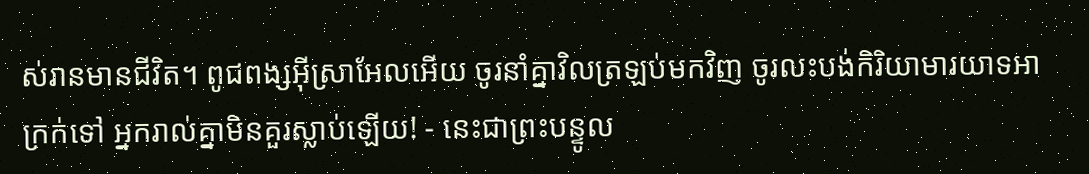ស់រានមានជីវិត។ ពូជពង្សអ៊ីស្រាអែលអើយ ចូរនាំគ្នាវិលត្រឡប់មកវិញ ចូរលះបង់កិរិយាមារយាទអាក្រក់ទៅ អ្នករាល់គ្នាមិនគួរស្លាប់ឡើយ! - នេះជាព្រះបន្ទូល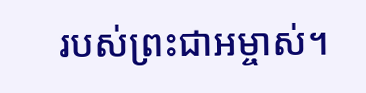របស់ព្រះជាអម្ចាស់។